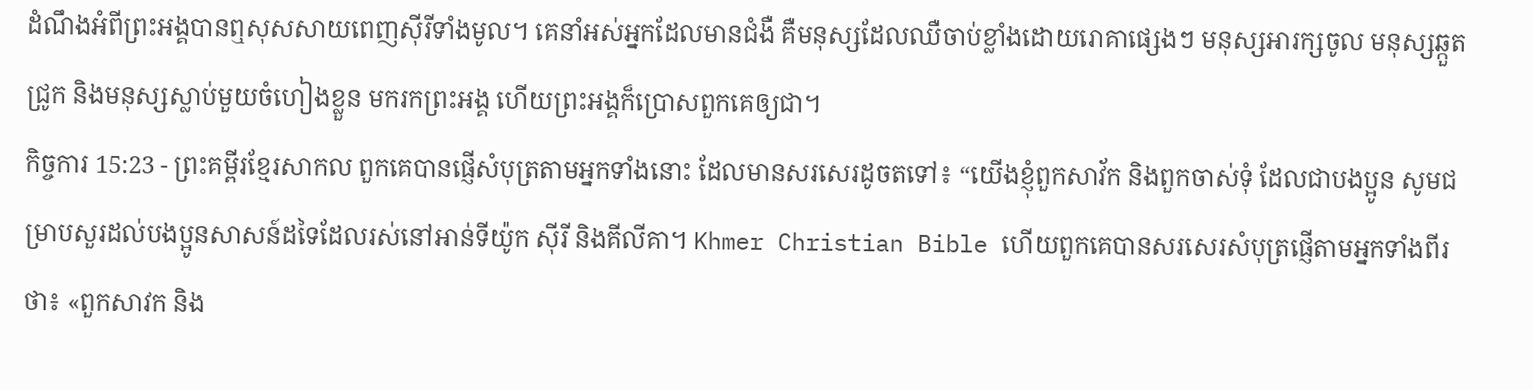ដំណឹងអំពីព្រះអង្គបានឮសុសសាយពេញស៊ីរីទាំងមូល។ គេនាំអស់អ្នកដែលមានជំងឺ គឺមនុស្សដែលឈឺចាប់ខ្លាំងដោយរោគាផ្សេងៗ មនុស្សអារក្សចូល មនុស្សឆ្កួតជ្រូក និងមនុស្សស្លាប់មួយចំហៀងខ្លួន មករកព្រះអង្គ ហើយព្រះអង្គក៏ប្រោសពួកគេឲ្យជា។
កិច្ចការ 15:23 - ព្រះគម្ពីរខ្មែរសាកល ពួកគេបានផ្ញើសំបុត្រតាមអ្នកទាំងនោះ ដែលមានសរសេរដូចតទៅ៖ “យើងខ្ញុំពួកសាវ័ក និងពួកចាស់ទុំ ដែលជាបងប្អូន សូមជម្រាបសួរដល់បងប្អូនសាសន៍ដទៃដែលរស់នៅអាន់ទីយ៉ូក ស៊ីរី និងគីលីគា។ Khmer Christian Bible ហើយពួកគេបានសរសេរសំបុត្រផ្ញើតាមអ្នកទាំងពីរថា៖ «ពួកសាវក និង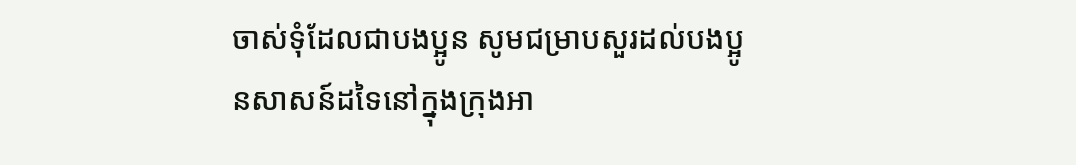ចាស់ទុំដែលជាបងប្អូន សូមជម្រាបសួរដល់បងប្អូនសាសន៍ដទៃនៅក្នុងក្រុងអា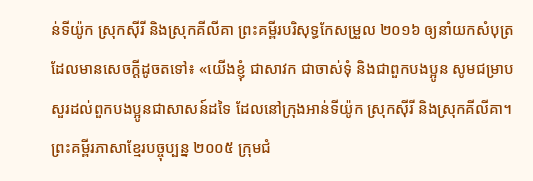ន់ទីយ៉ូក ស្រុកស៊ីរី និងស្រុកគីលីគា ព្រះគម្ពីរបរិសុទ្ធកែសម្រួល ២០១៦ ឲ្យនាំយកសំបុត្រ ដែលមានសេចក្ដីដូចតទៅ៖ «យើងខ្ញុំ ជាសាវក ជាចាស់ទុំ និងជាពួកបងប្អូន សូមជម្រាបសួរដល់ពួកបងប្អូនជាសាសន៍ដទៃ ដែលនៅក្រុងអាន់ទីយ៉ូក ស្រុកស៊ីរី និងស្រុកគីលីគា។ ព្រះគម្ពីរភាសាខ្មែរបច្ចុប្បន្ន ២០០៥ ក្រុមជំ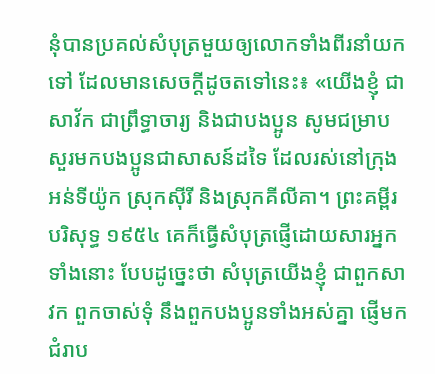នុំបានប្រគល់សំបុត្រមួយឲ្យលោកទាំងពីរនាំយកទៅ ដែលមានសេចក្ដីដូចតទៅនេះ៖ «យើងខ្ញុំ ជាសាវ័ក ជាព្រឹទ្ធាចារ្យ និងជាបងប្អូន សូមជម្រាបសួរមកបងប្អូនជាសាសន៍ដទៃ ដែលរស់នៅក្រុងអន់ទីយ៉ូក ស្រុកស៊ីរី និងស្រុកគីលីគា។ ព្រះគម្ពីរបរិសុទ្ធ ១៩៥៤ គេក៏ធ្វើសំបុត្រផ្ញើដោយសារអ្នកទាំងនោះ បែបដូច្នេះថា សំបុត្រយើងខ្ញុំ ជាពួកសាវក ពួកចាស់ទុំ នឹងពួកបងប្អូនទាំងអស់គ្នា ផ្ញើមកជំរាប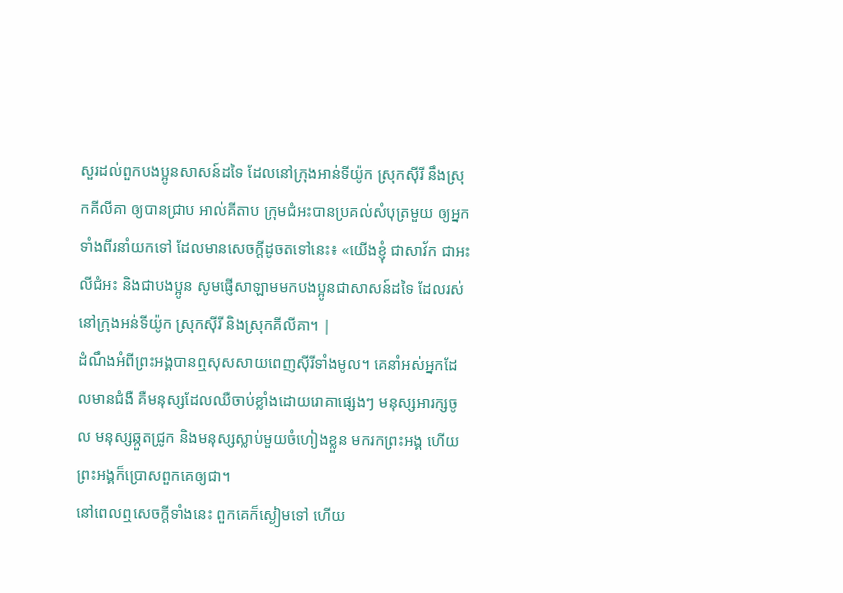សួរដល់ពួកបងប្អូនសាសន៍ដទៃ ដែលនៅក្រុងអាន់ទីយ៉ូក ស្រុកស៊ីរី នឹងស្រុកគីលីគា ឲ្យបានជ្រាប អាល់គីតាប ក្រុមជំអះបានប្រគល់សំបុត្រមួយ ឲ្យអ្នកទាំងពីរនាំយកទៅ ដែលមានសេចក្ដីដូចតទៅនេះ៖ «យើងខ្ញុំ ជាសាវ័ក ជាអះលីជំអះ និងជាបងប្អូន សូមផ្ញើសាឡាមមកបងប្អូនជាសាសន៍ដទៃ ដែលរស់នៅក្រុងអន់ទីយ៉ូក ស្រុកស៊ីរី និងស្រុកគីលីគា។ |
ដំណឹងអំពីព្រះអង្គបានឮសុសសាយពេញស៊ីរីទាំងមូល។ គេនាំអស់អ្នកដែលមានជំងឺ គឺមនុស្សដែលឈឺចាប់ខ្លាំងដោយរោគាផ្សេងៗ មនុស្សអារក្សចូល មនុស្សឆ្កួតជ្រូក និងមនុស្សស្លាប់មួយចំហៀងខ្លួន មករកព្រះអង្គ ហើយព្រះអង្គក៏ប្រោសពួកគេឲ្យជា។
នៅពេលឮសេចក្ដីទាំងនេះ ពួកគេក៏ស្ងៀមទៅ ហើយ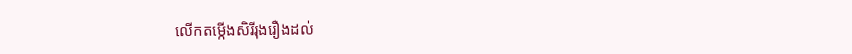លើកតម្កើងសិរីរុងរឿងដល់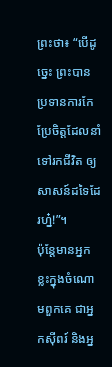ព្រះថា៖ “បើដូច្នេះ ព្រះបានប្រទានការកែប្រែចិត្តដែលនាំទៅរកជីវិត ឲ្យសាសន៍ដទៃដែរហ្ន៎!”។
ប៉ុន្តែមានអ្នកខ្លះក្នុងចំណោមពួកគេ ជាអ្នកស៊ីពរ៍ និងអ្ន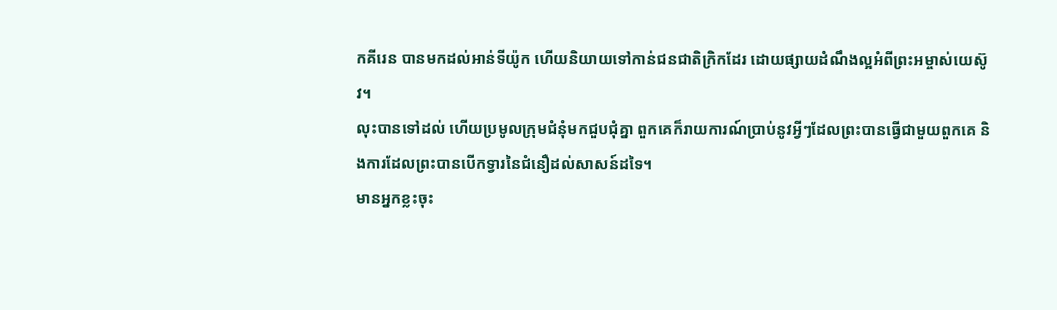កគីរេន បានមកដល់អាន់ទីយ៉ូក ហើយនិយាយទៅកាន់ជនជាតិក្រិកដែរ ដោយផ្សាយដំណឹងល្អអំពីព្រះអម្ចាស់យេស៊ូវ។
លុះបានទៅដល់ ហើយប្រមូលក្រុមជំនុំមកជួបជុំគ្នា ពួកគេក៏រាយការណ៍ប្រាប់នូវអ្វីៗដែលព្រះបានធ្វើជាមួយពួកគេ និងការដែលព្រះបានបើកទ្វារនៃជំនឿដល់សាសន៍ដទៃ។
មានអ្នកខ្លះចុះ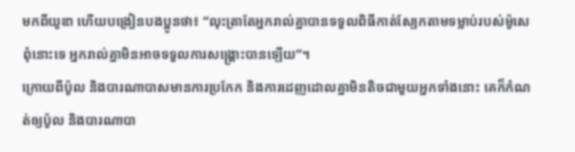មកពីយូឌា ហើយបង្រៀនបងប្អូនថា៖ “លុះត្រាតែអ្នករាល់គ្នាបានទទួលពិធីកាត់ស្បែកតាមទម្លាប់របស់ម៉ូសេ ពុំនោះទេ អ្នករាល់គ្នាមិនអាចទទួលការសង្គ្រោះបានឡើយ”។
ក្រោយពីប៉ូល និងបារណាបាសមានការប្រកែក និងការដេញដោលគ្នាមិនតិចជាមួយអ្នកទាំងនោះ គេក៏កំណត់ឲ្យប៉ូល និងបារណាបា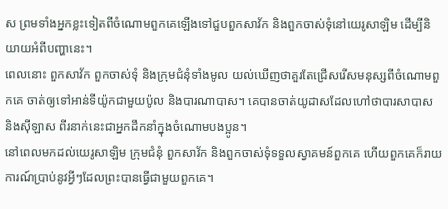ស ព្រមទាំងអ្នកខ្លះទៀតពីចំណោមពួកគេឡើងទៅជួបពួកសាវ័ក និងពួកចាស់ទុំនៅយេរូសាឡិម ដើម្បីនិយាយអំពីបញ្ហានេះ។
ពេលនោះ ពួកសាវ័ក ពួកចាស់ទុំ និងក្រុមជំនុំទាំងមូល យល់ឃើញថាគួរតែជ្រើសរើសមនុស្សពីចំណោមពួកគេ ចាត់ឲ្យទៅអាន់ទីយ៉ូកជាមួយប៉ូល និងបារណាបាស។ គេបានចាត់យូដាសដែលហៅថាបារសាបាស និងស៊ីឡាស ពីរនាក់នេះជាអ្នកដឹកនាំក្នុងចំណោមបងប្អូន។
នៅពេលមកដល់យេរូសាឡិម ក្រុមជំនុំ ពួកសាវ័ក និងពួកចាស់ទុំទទួលស្វាគមន៍ពួកគេ ហើយពួកគេក៏រាយការណ៍ប្រាប់នូវអ្វីៗដែលព្រះបានធ្វើជាមួយពួកគេ។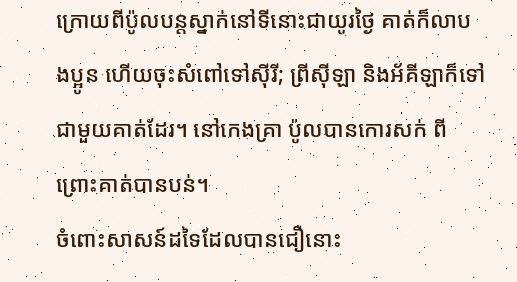ក្រោយពីប៉ូលបន្តស្នាក់នៅទីនោះជាយូរថ្ងៃ គាត់ក៏លាបងប្អូន ហើយចុះសំពៅទៅស៊ីរី; ព្រីស៊ីឡា និងអ័គីឡាក៏ទៅជាមួយគាត់ដែរ។ នៅកេងគ្រា ប៉ូលបានកោរសក់ ពីព្រោះគាត់បានបន់។
ចំពោះសាសន៍ដទៃដែលបានជឿនោះ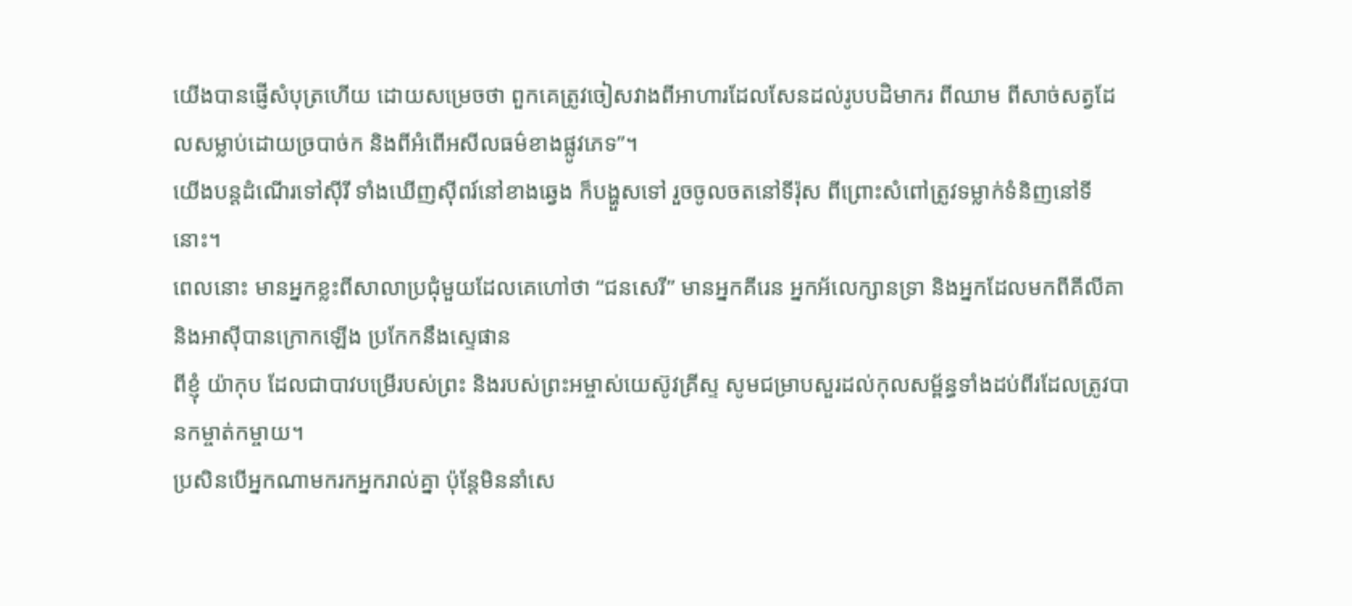យើងបានផ្ញើសំបុត្រហើយ ដោយសម្រេចថា ពួកគេត្រូវចៀសវាងពីអាហារដែលសែនដល់រូបបដិមាករ ពីឈាម ពីសាច់សត្វដែលសម្លាប់ដោយច្របាច់ក និងពីអំពើអសីលធម៌ខាងផ្លូវភេទ”។
យើងបន្តដំណើរទៅស៊ីរី ទាំងឃើញស៊ីពរ៍នៅខាងឆ្វេង ក៏បង្ហួសទៅ រួចចូលចតនៅទីរ៉ុស ពីព្រោះសំពៅត្រូវទម្លាក់ទំនិញនៅទីនោះ។
ពេលនោះ មានអ្នកខ្លះពីសាលាប្រជុំមួយដែលគេហៅថា “ជនសេរី” មានអ្នកគីរេន អ្នកអ័លេក្សានទ្រា និងអ្នកដែលមកពីគីលីគា និងអាស៊ីបានក្រោកឡើង ប្រកែកនឹងស្ទេផាន
ពីខ្ញុំ យ៉ាកុប ដែលជាបាវបម្រើរបស់ព្រះ និងរបស់ព្រះអម្ចាស់យេស៊ូវគ្រីស្ទ សូមជម្រាបសួរដល់កុលសម្ព័ន្ធទាំងដប់ពីរដែលត្រូវបានកម្ចាត់កម្ចាយ។
ប្រសិនបើអ្នកណាមករកអ្នករាល់គ្នា ប៉ុន្តែមិននាំសេ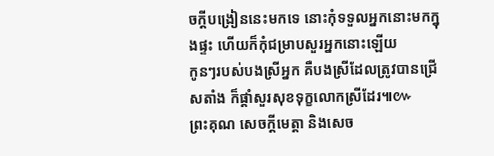ចក្ដីបង្រៀននេះមកទេ នោះកុំទទួលអ្នកនោះមកក្នុងផ្ទះ ហើយក៏កុំជម្រាបសួរអ្នកនោះឡើយ
កូនៗរបស់បងស្រីអ្នក គឺបងស្រីដែលត្រូវបានជ្រើសតាំង ក៏ផ្ដាំសួរសុខទុក្ខលោកស្រីដែរ៕៚
ព្រះគុណ សេចក្ដីមេត្តា និងសេច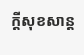ក្ដីសុខសាន្ត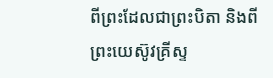ពីព្រះដែលជាព្រះបិតា និងពីព្រះយេស៊ូវគ្រីស្ទ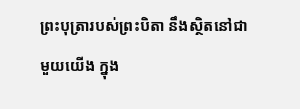ព្រះបុត្រារបស់ព្រះបិតា នឹងស្ថិតនៅជាមួយយើង ក្នុង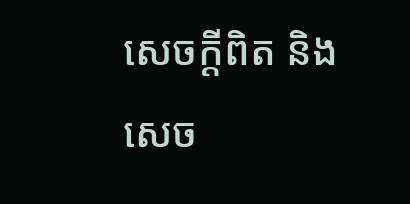សេចក្ដីពិត និងសេច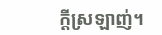ក្ដីស្រឡាញ់។